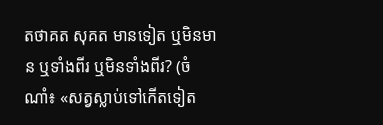តថាគត សុគត មានទៀត ឬមិនមាន ឬទាំងពីរ ឬមិនទាំងពីរ? (ចំណាំ៖ «សត្វស្លាប់ទៅកើតទៀត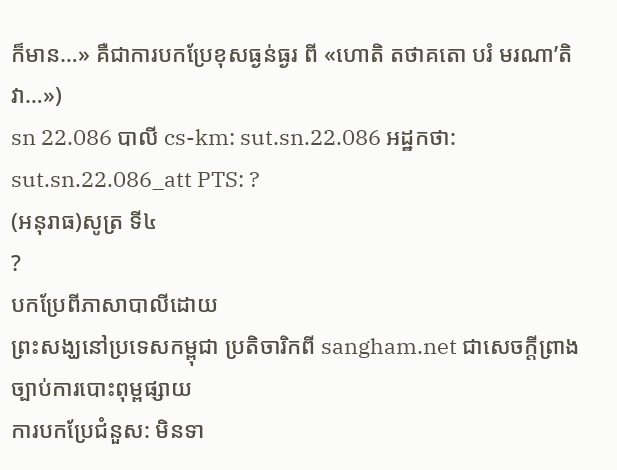ក៏មាន…» គឺជាការបកប្រែខុសធ្ងន់ធ្ងរ ពី «ហោតិ តថាគតោ បរំ មរណា’តិ វា…»)
sn 22.086 បាលី cs-km: sut.sn.22.086 អដ្ឋកថា: sut.sn.22.086_att PTS: ?
(អនុរាធ)សូត្រ ទី៤
?
បកប្រែពីភាសាបាលីដោយ
ព្រះសង្ឃនៅប្រទេសកម្ពុជា ប្រតិចារិកពី sangham.net ជាសេចក្តីព្រាងច្បាប់ការបោះពុម្ពផ្សាយ
ការបកប្រែជំនួស: មិនទា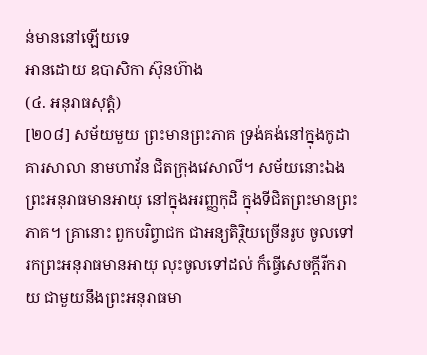ន់មាននៅឡើយទេ
អានដោយ ឧបាសិកា ស៊ុនហ៊ាង
(៤. អនុរាធសុត្តំ)
[២០៨] សម័យមួយ ព្រះមានព្រះភាគ ទ្រង់គង់នៅក្នុងកូដាគារសាលា នាមហាវ័ន ជិតក្រុងវេសាលី។ សម័យនោះឯង ព្រះអនុរាធមានអាយុ នៅក្នុងអរញ្ញកុដិ ក្នុងទីជិតព្រះមានព្រះភាគ។ គ្រានោះ ពួកបរិព្វាជក ជាអន្យតិរ្ថិយច្រើនរូប ចូលទៅរកព្រះអនុរាធមានអាយុ លុះចូលទៅដល់ ក៏ធ្វើសេចក្តីរីករាយ ជាមួយនឹងព្រះអនុរាធមា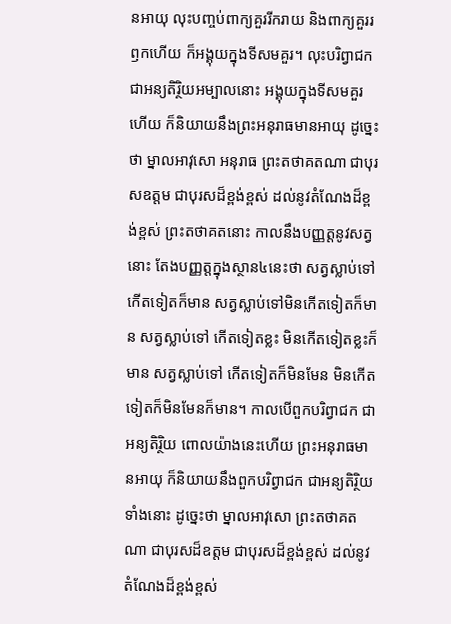នអាយុ លុះបញ្ចប់ពាក្យគួររីករាយ និងពាក្យគួររឭកហើយ ក៏អង្គុយក្នុងទីសមគួរ។ លុះបរិព្វាជក ជាអន្យតិរ្ថិយអម្បាលនោះ អង្គុយក្នុងទីសមគួរហើយ ក៏និយាយនឹងព្រះអនុរាធមានអាយុ ដូច្នេះថា ម្នាលអាវុសោ អនុរាធ ព្រះតថាគតណា ជាបុរសឧត្តម ជាបុរសដ៏ខ្ពង់ខ្ពស់ ដល់នូវតំណែងដ៏ខ្ពង់ខ្ពស់ ព្រះតថាគតនោះ កាលនឹងបញ្ញត្តនូវសត្វនោះ តែងបញ្ញត្តក្នុងស្ថាន៤នេះថា សត្វស្លាប់ទៅកើតទៀតក៏មាន សត្វស្លាប់ទៅមិនកើតទៀតក៏មាន សត្វស្លាប់ទៅ កើតទៀតខ្លះ មិនកើតទៀតខ្លះក៏មាន សត្វស្លាប់ទៅ កើតទៀតក៏មិនមែន មិនកើតទៀតក៏មិនមែនក៏មាន។ កាលបើពួកបរិព្វាជក ជាអន្យតិរ្ថិយ ពោលយ៉ាងនេះហើយ ព្រះអនុរាធមានអាយុ ក៏និយាយនឹងពួកបរិព្វាជក ជាអន្យតិរ្ថិយទាំងនោះ ដូច្នេះថា ម្នាលអាវុសោ ព្រះតថាគតណា ជាបុរសដ៏ឧត្តម ជាបុរសដ៏ខ្ពង់ខ្ពស់ ដល់នូវតំណែងដ៏ខ្ពង់ខ្ពស់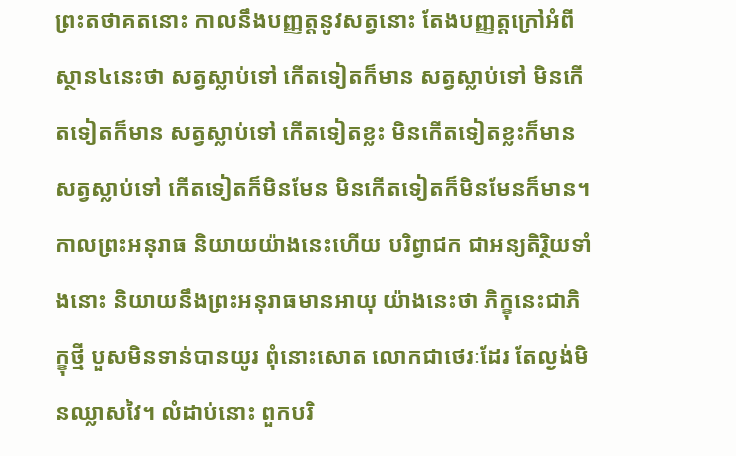ព្រះតថាគតនោះ កាលនឹងបញ្ញត្តនូវសត្វនោះ តែងបញ្ញត្តក្រៅអំពីស្ថាន៤នេះថា សត្វស្លាប់ទៅ កើតទៀតក៏មាន សត្វស្លាប់ទៅ មិនកើតទៀតក៏មាន សត្វស្លាប់ទៅ កើតទៀតខ្លះ មិនកើតទៀតខ្លះក៏មាន សត្វស្លាប់ទៅ កើតទៀតក៏មិនមែន មិនកើតទៀតក៏មិនមែនក៏មាន។ កាលព្រះអនុរាធ និយាយយ៉ាងនេះហើយ បរិព្វាជក ជាអន្យតិរ្ថិយទាំងនោះ និយាយនឹងព្រះអនុរាធមានអាយុ យ៉ាងនេះថា ភិក្ខុនេះជាភិក្ខុថ្មី បួសមិនទាន់បានយូរ ពុំនោះសោត លោកជាថេរៈដែរ តែល្ងង់មិនឈ្លាសវៃ។ លំដាប់នោះ ពួកបរិ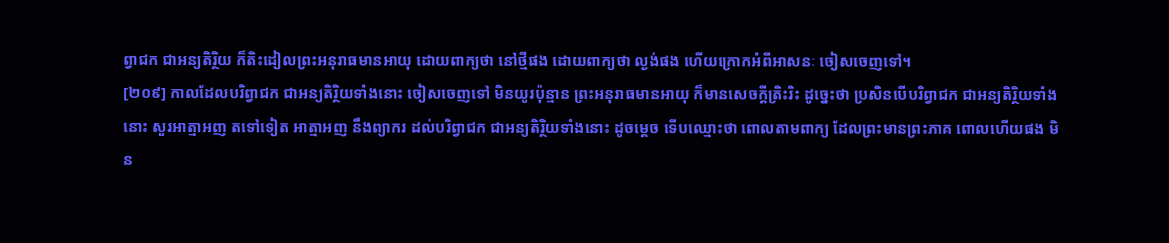ព្វាជក ជាអន្យតិរ្ថិយ ក៏តិះដៀលព្រះអនុរាធមានអាយុ ដោយពាក្យថា នៅថ្មីផង ដោយពាក្យថា ល្ងង់ផង ហើយក្រោកអំពីអាសនៈ ចៀសចេញទៅ។
[២០៩] កាលដែលបរិព្វាជក ជាអន្យតិរ្ថិយទាំងនោះ ចៀសចេញទៅ មិនយូរប៉ុន្មាន ព្រះអនុរាធមានអាយុ ក៏មានសេចក្តីត្រិះរិះ ដូច្នេះថា ប្រសិនបើបរិព្វាជក ជាអន្យតិរ្ថិយទាំងនោះ សួរអាត្មាអញ តទៅទៀត អាត្មាអញ នឹងព្យាករ ដល់បរិព្វាជក ជាអន្យតិរ្ថិយទាំងនោះ ដូចម្តេច ទើបឈ្មោះថា ពោលតាមពាក្យ ដែលព្រះមានព្រះភាគ ពោលហើយផង មិន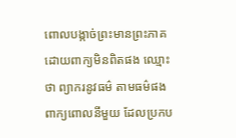ពោលបង្កាច់ព្រះមានព្រះភាគ ដោយពាក្យមិនពិតផង ឈ្មោះថា ព្យាករនូវធម៌ តាមធម៌ផង ពាក្យពោលនីមួយ ដែលប្រកប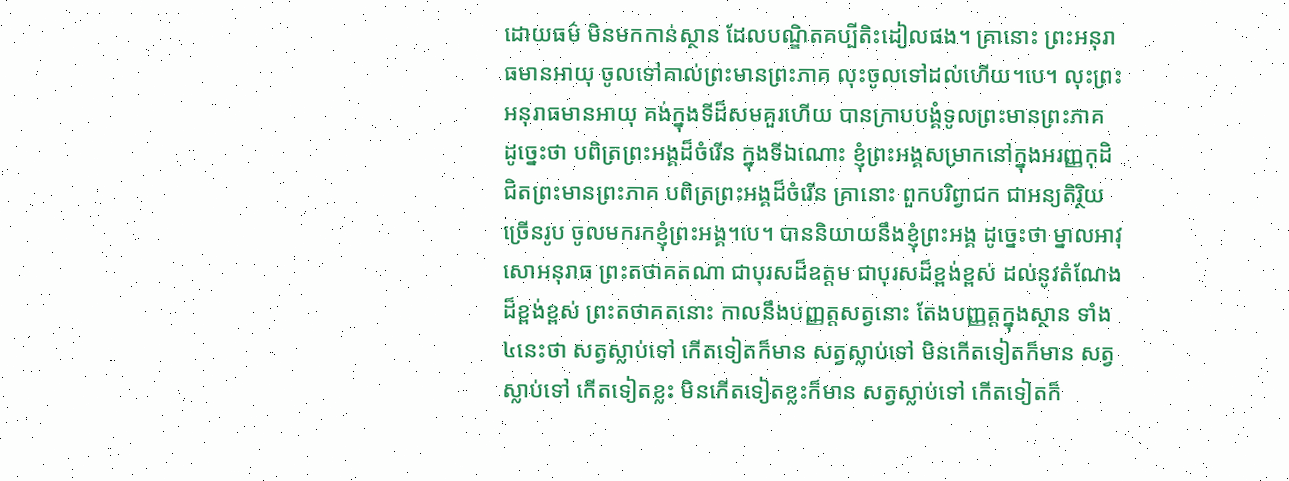ដោយធម៌ មិនមកកាន់ស្ថាន ដែលបណ្ឌិតគប្បីតិះដៀលផង។ គ្រានោះ ព្រះអនុរាធមានអាយុ ចូលទៅគាល់ព្រះមានព្រះភាគ លុះចូលទៅដល់ហើយ។បេ។ លុះព្រះអនុរាធមានអាយុ គង់ក្នុងទីដ៏សមគួរហើយ បានក្រាបបង្គំទូលព្រះមានព្រះភាគ ដូច្នេះថា បពិត្រព្រះអង្គដ៏ចំរើន ក្នុងទីឯណោះ ខ្ញុំព្រះអង្គសម្រាកនៅក្នុងអរញ្ញកុដិ ជិតព្រះមានព្រះភាគ បពិត្រព្រះអង្គដ៏ចំរើន គ្រានោះ ពួកបរិព្វាជក ជាអន្យតិរ្ថិយច្រើនរូប ចូលមករកខ្ញុំព្រះអង្គ។បេ។ បាននិយាយនឹងខ្ញុំព្រះអង្គ ដូច្នេះថា ម្នាលអាវុសោអនុរាធ ព្រះតថាគតណា ជាបុរសដ៏ឧត្តម ជាបុរសដ៏ខ្ពង់ខ្ពស់ ដល់នូវតំណែងដ៏ខ្ពង់ខ្ពស់ ព្រះតថាគតនោះ កាលនឹងបញ្ញត្តសត្វនោះ តែងបញ្ញត្តក្នុងស្ថាន ទាំង៤នេះថា សត្វស្លាប់ទៅ កើតទៀតក៏មាន សត្វស្លាប់ទៅ មិនកើតទៀតក៏មាន សត្វស្លាប់ទៅ កើតទៀតខ្លះ មិនកើតទៀតខ្លះក៏មាន សត្វស្លាប់ទៅ កើតទៀតក៏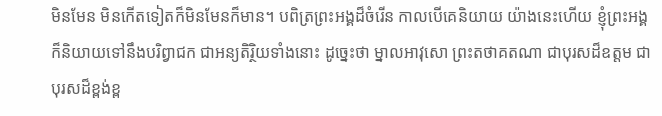មិនមែន មិនកើតទៀតក៏មិនមែនក៏មាន។ បពិត្រព្រះអង្គដ៏ចំរើន កាលបើគេនិយាយ យ៉ាងនេះហើយ ខ្ញុំព្រះអង្គ ក៏និយាយទៅនឹងបរិព្វាជក ជាអន្យតិរ្ថិយទាំងនោះ ដូច្នេះថា ម្នាលអាវុសោ ព្រះតថាគតណា ជាបុរសដ៏ឧត្តម ជាបុរសដ៏ខ្ពង់ខ្ព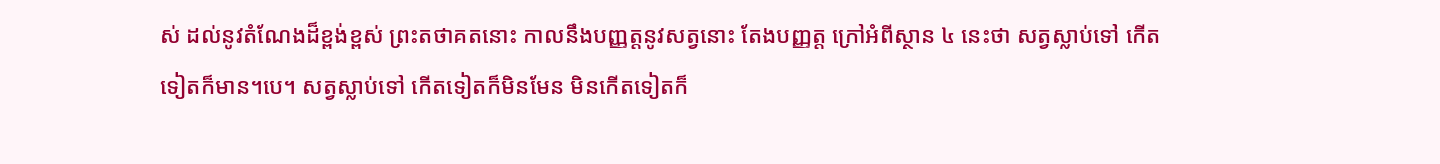ស់ ដល់នូវតំណែងដ៏ខ្ពង់ខ្ពស់ ព្រះតថាគតនោះ កាលនឹងបញ្ញត្តនូវសត្វនោះ តែងបញ្ញត្ត ក្រៅអំពីស្ថាន ៤ នេះថា សត្វស្លាប់ទៅ កើតទៀតក៏មាន។បេ។ សត្វស្លាប់ទៅ កើតទៀតក៏មិនមែន មិនកើតទៀតក៏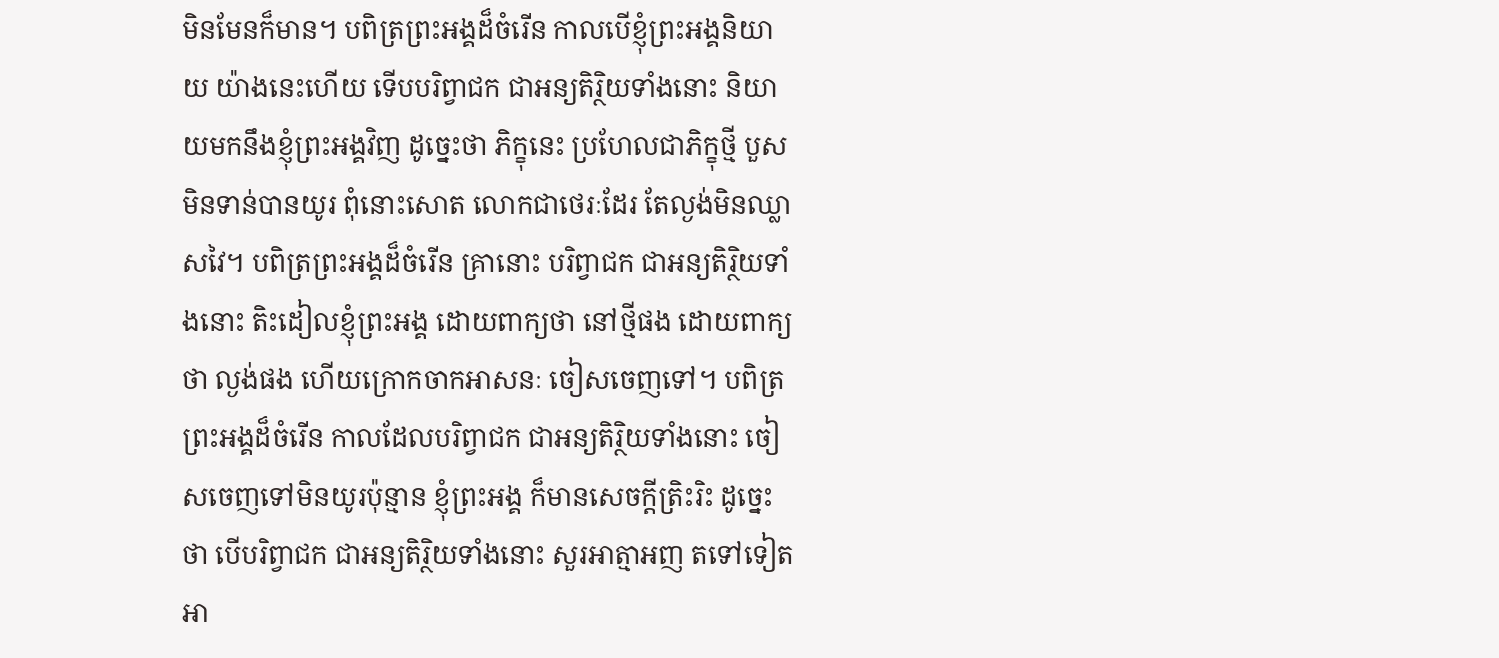មិនមែនក៏មាន។ បពិត្រព្រះអង្គដ៏ចំរើន កាលបើខ្ញុំព្រះអង្គនិយាយ យ៉ាងនេះហើយ ទើបបរិព្វាជក ជាអន្យតិរ្ថិយទាំងនោះ និយាយមកនឹងខ្ញុំព្រះអង្គវិញ ដូច្នេះថា ភិក្ខុនេះ ប្រហែលជាភិក្ខុថ្មី បួសមិនទាន់បានយូរ ពុំនោះសោត លោកជាថេរៈដែរ តែល្ងង់មិនឈ្លាសវៃ។ បពិត្រព្រះអង្គដ៏ចំរើន គ្រានោះ បរិព្វាជក ជាអន្យតិរ្ថិយទាំងនោះ តិះដៀលខ្ញុំព្រះអង្គ ដោយពាក្យថា នៅថ្មីផង ដោយពាក្យថា ល្ងង់ផង ហើយក្រោកចាកអាសនៈ ចៀសចេញទៅ។ បពិត្រព្រះអង្គដ៏ចំរើន កាលដែលបរិព្វាជក ជាអន្យតិរ្ថិយទាំងនោះ ចៀសចេញទៅមិនយូរប៉ុន្មាន ខ្ញុំព្រះអង្គ ក៏មានសេចក្តីត្រិះរិះ ដូច្នេះថា បើបរិព្វាជក ជាអន្យតិរ្ថិយទាំងនោះ សួរអាត្មាអញ តទៅទៀត អា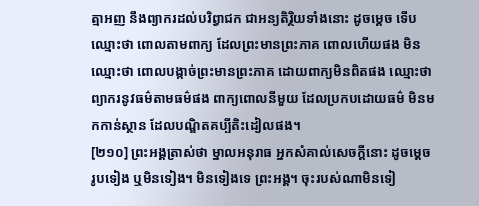ត្មាអញ នឹងព្យាករដល់បរិព្វាជក ជាអន្យតិរ្ថិយទាំងនោះ ដូចម្តេច ទើបឈ្មោះថា ពោលតាមពាក្យ ដែលព្រះមានព្រះភាគ ពោលហើយផង មិនឈ្មោះថា ពោលបង្កាច់ព្រះមានព្រះភាគ ដោយពាក្យមិនពិតផង ឈ្មោះថា ព្យាករនូវធម៌តាមធម៌ផង ពាក្យពោលនីមួយ ដែលប្រកបដោយធម៌ មិនមកកាន់ស្ថាន ដែលបណ្ឌិតគប្បីតិះដៀលផង។
[២១០] ព្រះអង្គត្រាស់ថា ម្នាលអនុរាធ អ្នកសំគាល់សេចក្តីនោះ ដូចម្តេច រូបទៀង ឬមិនទៀង។ មិនទៀងទេ ព្រះអង្គ។ ចុះរបស់ណាមិនទៀ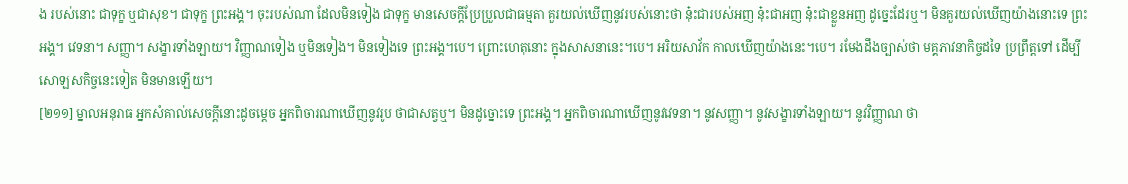ង របស់នោះ ជាទុក្ខ ឬជាសុខ។ ជាទុក្ខ ព្រះអង្គ។ ចុះរបស់ណា ដែលមិនទៀង ជាទុក្ខ មានសេចក្តីប្រែប្រួលជាធម្មតា គួរយល់ឃើញនូវរបស់នោះថា នុ៎ះជារបស់អញ នុ៎ះជាអញ នុ៎ះជាខ្លួនអញ ដូច្នេះដែរឬ។ មិនគួរយល់ឃើញយ៉ាងនោះទេ ព្រះអង្គ។ វេទនា។ សញ្ញា។ សង្ខារទាំងឡាយ។ វិញ្ញាណទៀង ឬមិនទៀង។ មិនទៀងទេ ព្រះអង្គ។បេ។ ព្រោះហេតុនោះ ក្នុងសាសនានេះ។បេ។ អរិយសាវ័ក កាលឃើញយ៉ាងនេះ។បេ។ រមែងដឹងច្បាស់ថា មគ្គភាវនាកិច្ចដទៃ ប្រព្រឹត្តទៅ ដើម្បីសោឡសកិច្ចនេះទៀត មិនមានឡើយ។
[២១១] ម្នាលអនុរាធ អ្នកសំគាល់សេចក្តីនោះដូចម្តេច អ្នកពិចារណាឃើញនូវរូប ថាជាសត្វឬ។ មិនដូច្នោះទេ ព្រះអង្គ។ អ្នកពិចារណាឃើញនូវវេទនា។ នូវសញ្ញា។ នូវសង្ខារទាំងឡាយ។ នូវវិញ្ញាណ ថា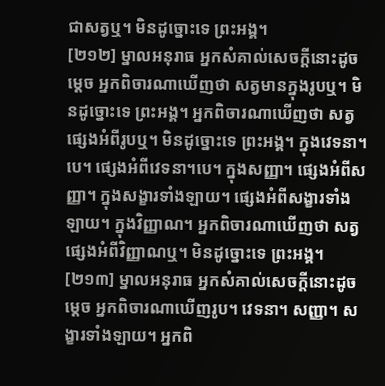ជាសត្វឬ។ មិនដូច្នោះទេ ព្រះអង្គ។
[២១២] ម្នាលអនុរាធ អ្នកសំគាល់សេចក្តីនោះដូចម្តេច អ្នកពិចារណាឃើញថា សត្វមានក្នុងរូបឬ។ មិនដូច្នោះទេ ព្រះអង្គ។ អ្នកពិចារណាឃើញថា សត្វផ្សេងអំពីរូបឬ។ មិនដូច្នោះទេ ព្រះអង្គ។ ក្នុងវេទនា។បេ។ ផ្សេងអំពីវេទនា។បេ។ ក្នុងសញ្ញា។ ផ្សេងអំពីសញ្ញា។ ក្នុងសង្ខារទាំងឡាយ។ ផ្សេងអំពីសង្ខារទាំងឡាយ។ ក្នុងវិញ្ញាណ។ អ្នកពិចារណាឃើញថា សត្វផ្សេងអំពីវិញ្ញាណឬ។ មិនដូច្នោះទេ ព្រះអង្គ។
[២១៣] ម្នាលអនុរាធ អ្នកសំគាល់សេចក្តីនោះដូចម្តេច អ្នកពិចារណាឃើញរូប។ វេទនា។ សញ្ញា។ សង្ខារទាំងឡាយ។ អ្នកពិ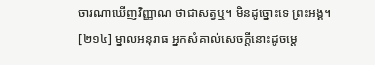ចារណាឃើញវិញ្ញាណ ថាជាសត្វឬ។ មិនដូច្នោះទេ ព្រះអង្គ។
[២១៤] ម្នាលអនុរាធ អ្នកសំគាល់សេចក្តីនោះដូចម្តេ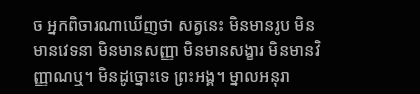ច អ្នកពិចារណាឃើញថា សត្វនេះ មិនមានរូប មិនមានវេទនា មិនមានសញ្ញា មិនមានសង្ខារ មិនមានវិញ្ញាណឬ។ មិនដូច្នោះទេ ព្រះអង្គ។ ម្នាលអនុរា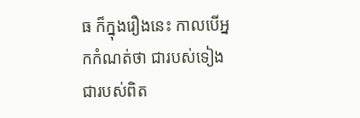ធ ក៏ក្នុងរឿងនេះ កាលបើអ្នកកំណត់ថា ជារបស់ទៀង ជារបស់ពិត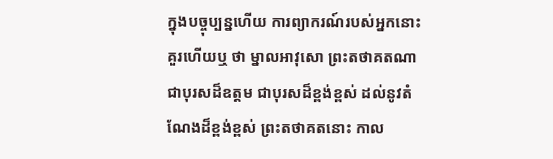ក្នុងបច្ចុប្បន្នហើយ ការព្យាករណ៍របស់អ្នកនោះ គួរហើយឬ ថា ម្នាលអាវុសោ ព្រះតថាគតណា ជាបុរសដ៏ឧត្តម ជាបុរសដ៏ខ្ពង់ខ្ពស់ ដល់នូវតំណែងដ៏ខ្ពង់ខ្ពស់ ព្រះតថាគតនោះ កាល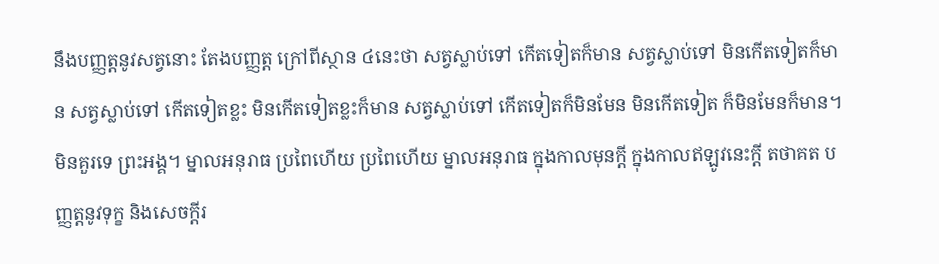នឹងបញ្ញត្តនូវសត្វនោះ តែងបញ្ញត្ត ក្រៅពីស្ថាន ៤នេះថា សត្វស្លាប់ទៅ កើតទៀតក៏មាន សត្វស្លាប់ទៅ មិនកើតទៀតក៏មាន សត្វស្លាប់ទៅ កើតទៀតខ្លះ មិនកើតទៀតខ្លះក៏មាន សត្វស្លាប់ទៅ កើតទៀតក៏មិនមែន មិនកើតទៀត ក៏មិនមែនក៏មាន។ មិនគួរទេ ព្រះអង្គ។ ម្នាលអនុរាធ ប្រពៃហើយ ប្រពៃហើយ ម្នាលអនុរាធ ក្នុងកាលមុនក្តី ក្នុងកាលឥឡូវនេះក្តី តថាគត បញ្ញត្តនូវទុក្ខ និងសេចក្តីរ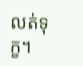លត់ទុក្ខ។